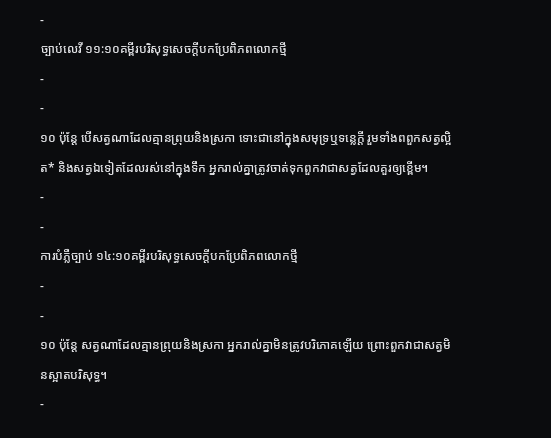-
ច្បាប់លេវី ១១:១០គម្ពីរបរិសុទ្ធសេចក្ដីបកប្រែពិភពលោកថ្មី
-
-
១០ ប៉ុន្តែ បើសត្វណាដែលគ្មានព្រុយនិងស្រកា ទោះជានៅក្នុងសមុទ្រឬទន្លេក្ដី រួមទាំងពពួកសត្វល្អិត* និងសត្វឯទៀតដែលរស់នៅក្នុងទឹក អ្នករាល់គ្នាត្រូវចាត់ទុកពួកវាជាសត្វដែលគួរឲ្យខ្ពើម។
-
-
ការបំភ្លឺច្បាប់ ១៤:១០គម្ពីរបរិសុទ្ធសេចក្ដីបកប្រែពិភពលោកថ្មី
-
-
១០ ប៉ុន្តែ សត្វណាដែលគ្មានព្រុយនិងស្រកា អ្នករាល់គ្នាមិនត្រូវបរិភោគឡើយ ព្រោះពួកវាជាសត្វមិនស្អាតបរិសុទ្ធ។
-